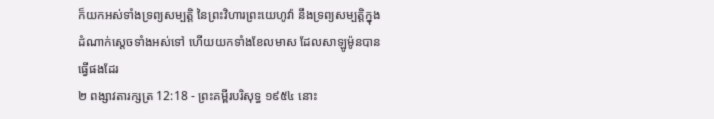ក៏យកអស់ទាំងទ្រព្យសម្បត្តិ នៃព្រះវិហារព្រះយេហូវ៉ា នឹងទ្រព្យសម្បត្តិក្នុងដំណាក់ស្តេចទាំងអស់ទៅ ហើយយកទាំងខែលមាស ដែលសាឡូម៉ូនបានធ្វើផងដែរ
២ ពង្សាវតារក្សត្រ 12:18 - ព្រះគម្ពីរបរិសុទ្ធ ១៩៥៤ នោះ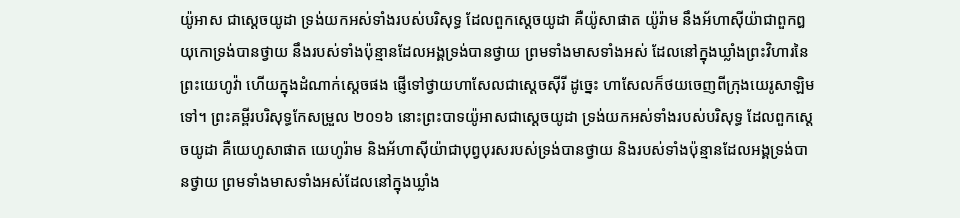យ៉ូអាស ជាស្តេចយូដា ទ្រង់យកអស់ទាំងរបស់បរិសុទ្ធ ដែលពួកស្តេចយូដា គឺយ៉ូសាផាត យ៉ូរ៉ាម នឹងអ័ហាស៊ីយ៉ាជាពួកឰយុកោទ្រង់បានថ្វាយ នឹងរបស់ទាំងប៉ុន្មានដែលអង្គទ្រង់បានថ្វាយ ព្រមទាំងមាសទាំងអស់ ដែលនៅក្នុងឃ្លាំងព្រះវិហារនៃព្រះយេហូវ៉ា ហើយក្នុងដំណាក់ស្តេចផង ផ្ញើទៅថ្វាយហាសែលជាស្តេចស៊ីរី ដូច្នេះ ហាសែលក៏ថយចេញពីក្រុងយេរូសាឡិមទៅ។ ព្រះគម្ពីរបរិសុទ្ធកែសម្រួល ២០១៦ នោះព្រះបាទយ៉ូអាសជាស្ដេចយូដា ទ្រង់យកអស់ទាំងរបស់បរិសុទ្ធ ដែលពួកស្ដេចយូដា គឺយេហូសាផាត យេហូរ៉ាម និងអ័ហាស៊ីយ៉ាជាបុព្វបុរសរបស់ទ្រង់បានថ្វាយ និងរបស់ទាំងប៉ុន្មានដែលអង្គទ្រង់បានថ្វាយ ព្រមទាំងមាសទាំងអស់ដែលនៅក្នុងឃ្លាំង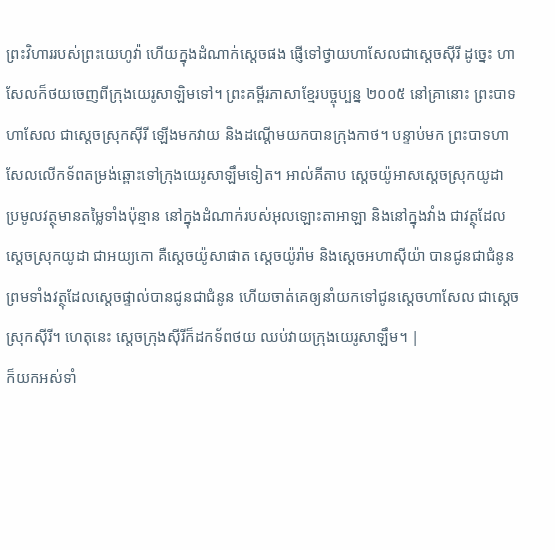ព្រះវិហាររបស់ព្រះយេហូវ៉ា ហើយក្នុងដំណាក់ស្ដេចផង ផ្ញើទៅថ្វាយហាសែលជាស្ដេចស៊ីរី ដូច្នេះ ហាសែលក៏ថយចេញពីក្រុងយេរូសាឡិមទៅ។ ព្រះគម្ពីរភាសាខ្មែរបច្ចុប្បន្ន ២០០៥ នៅគ្រានោះ ព្រះបាទហាសែល ជាស្ដេចស្រុកស៊ីរី ឡើងមកវាយ និងដណ្ដើមយកបានក្រុងកាថ។ បន្ទាប់មក ព្រះបាទហាសែលលើកទ័ពតម្រង់ឆ្ពោះទៅក្រុងយេរូសាឡឹមទៀត។ អាល់គីតាប ស្តេចយ៉ូអាសស្តេចស្រុកយូដា ប្រមូលវត្ថុមានតម្លៃទាំងប៉ុន្មាន នៅក្នុងដំណាក់របស់អុលឡោះតាអាឡា និងនៅក្នុងវាំង ជាវត្ថុដែលស្តេចស្រុកយូដា ជាអយ្យកោ គឺស្តេចយ៉ូសាផាត ស្តេចយ៉ូរ៉ាម និងស្តេចអហាស៊ីយ៉ា បានជូនជាជំនូនព្រមទាំងវត្ថុដែលស្តេចផ្ទាល់បានជូនជាជំនូន ហើយចាត់គេឲ្យនាំយកទៅជូនស្តេចហាសែល ជាស្តេចស្រុកស៊ីរី។ ហេតុនេះ ស្តេចក្រុងស៊ីរីក៏ដកទ័ពថយ ឈប់វាយក្រុងយេរូសាឡឹម។ |
ក៏យកអស់ទាំ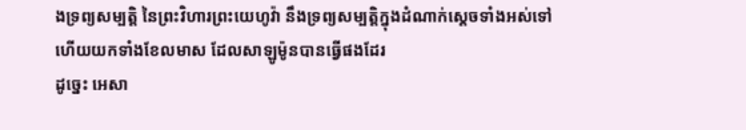ងទ្រព្យសម្បត្តិ នៃព្រះវិហារព្រះយេហូវ៉ា នឹងទ្រព្យសម្បត្តិក្នុងដំណាក់ស្តេចទាំងអស់ទៅ ហើយយកទាំងខែលមាស ដែលសាឡូម៉ូនបានធ្វើផងដែរ
ដូច្នេះ អេសា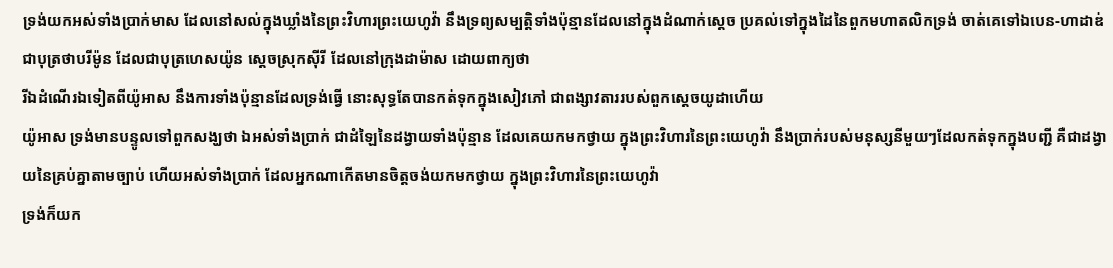ទ្រង់យកអស់ទាំងប្រាក់មាស ដែលនៅសល់ក្នុងឃ្លាំងនៃព្រះវិហារព្រះយេហូវ៉ា នឹងទ្រព្យសម្បត្តិទាំងប៉ុន្មានដែលនៅក្នុងដំណាក់ស្តេច ប្រគល់ទៅក្នុងដៃនៃពួកមហាតលិកទ្រង់ ចាត់គេទៅឯបេន-ហាដាឌ់ ជាបុត្រថាបរីម៉ូន ដែលជាបុត្រហេសយ៉ូន ស្តេចស្រុកស៊ីរី ដែលនៅក្រុងដាម៉ាស ដោយពាក្យថា
រីឯដំណើរឯទៀតពីយ៉ូអាស នឹងការទាំងប៉ុន្មានដែលទ្រង់ធ្វើ នោះសុទ្ធតែបានកត់ទុកក្នុងសៀវភៅ ជាពង្សាវតាររបស់ពួកស្តេចយូដាហើយ
យ៉ូអាស ទ្រង់មានបន្ទូលទៅពួកសង្ឃថា ឯអស់ទាំងប្រាក់ ជាដំឡៃនៃដង្វាយទាំងប៉ុន្មាន ដែលគេយកមកថ្វាយ ក្នុងព្រះវិហារនៃព្រះយេហូវ៉ា នឹងប្រាក់របស់មនុស្សនីមួយៗដែលកត់ទុកក្នុងបញ្ជី គឺជាដង្វាយនៃគ្រប់គ្នាតាមច្បាប់ ហើយអស់ទាំងប្រាក់ ដែលអ្នកណាកើតមានចិត្តចង់យកមកថ្វាយ ក្នុងព្រះវិហារនៃព្រះយេហូវ៉ា
ទ្រង់ក៏យក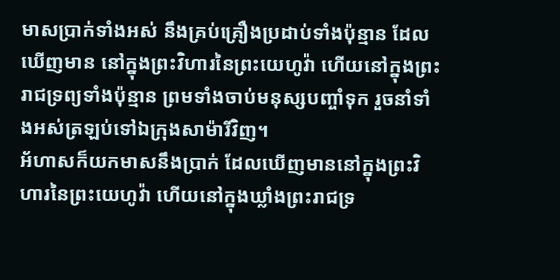មាសប្រាក់ទាំងអស់ នឹងគ្រប់គ្រឿងប្រដាប់ទាំងប៉ុន្មាន ដែលឃើញមាន នៅក្នុងព្រះវិហារនៃព្រះយេហូវ៉ា ហើយនៅក្នុងព្រះរាជទ្រព្យទាំងប៉ុន្មាន ព្រមទាំងចាប់មនុស្សបញ្ចាំទុក រួចនាំទាំងអស់ត្រឡប់ទៅឯក្រុងសាម៉ារីវិញ។
អ័ហាសក៏យកមាសនឹងប្រាក់ ដែលឃើញមាននៅក្នុងព្រះវិហារនៃព្រះយេហូវ៉ា ហើយនៅក្នុងឃ្លាំងព្រះរាជទ្រ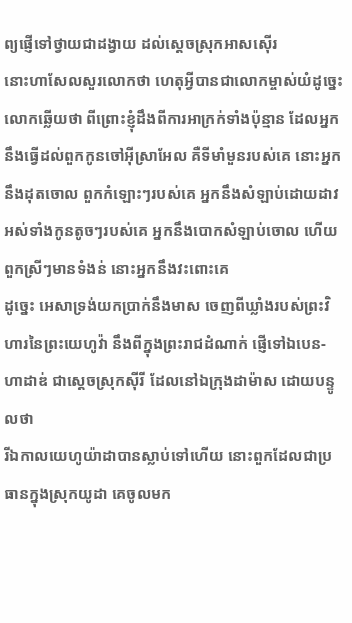ព្យផ្ញើទៅថ្វាយជាដង្វាយ ដល់ស្តេចស្រុកអាសស៊ើរ
នោះហាសែលសួរលោកថា ហេតុអ្វីបានជាលោកម្ចាស់យំដូច្នេះ លោកឆ្លើយថា ពីព្រោះខ្ញុំដឹងពីការអាក្រក់ទាំងប៉ុន្មាន ដែលអ្នកនឹងធ្វើដល់ពួកកូនចៅអ៊ីស្រាអែល គឺទីមាំមួនរបស់គេ នោះអ្នកនឹងដុតចោល ពួកកំឡោះៗរបស់គេ អ្នកនឹងសំឡាប់ដោយដាវ អស់ទាំងកូនតូចៗរបស់គេ អ្នកនឹងបោកសំឡាប់ចោល ហើយពួកស្រីៗមានទំងន់ នោះអ្នកនឹងវះពោះគេ
ដូច្នេះ អេសាទ្រង់យកប្រាក់នឹងមាស ចេញពីឃ្លាំងរបស់ព្រះវិហារនៃព្រះយេហូវ៉ា នឹងពីក្នុងព្រះរាជដំណាក់ ផ្ញើទៅឯបេន-ហាដាឌ់ ជាស្តេចស្រុកស៊ីរី ដែលនៅឯក្រុងដាម៉ាស ដោយបន្ទូលថា
រីឯកាលយេហូយ៉ាដាបានស្លាប់ទៅហើយ នោះពួកដែលជាប្រធានក្នុងស្រុកយូដា គេចូលមក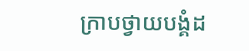ក្រាបថ្វាយបង្គំដ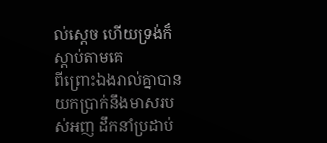ល់ស្តេច ហើយទ្រង់ក៏ស្តាប់តាមគេ
ពីព្រោះឯងរាល់គ្នាបានយកប្រាក់នឹងមាសរបស់អញ ដឹកនាំប្រដាប់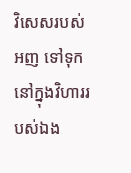វិសេសរបស់អញ ទៅទុកនៅក្នុងវិហាររបស់ឯង